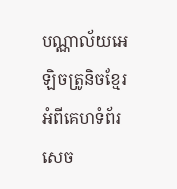បណ្ណាល័យអេឡិចត្រូនិចខ្មែរ
អំពីគេហទំព័រ
សេច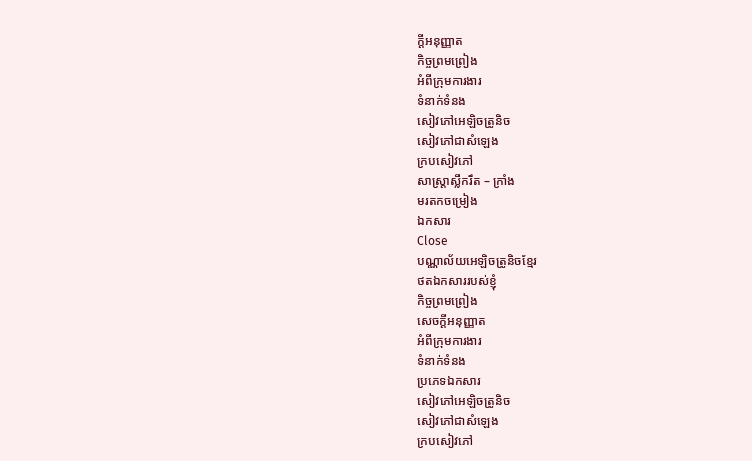ក្ដីអនុញ្ញាត
កិច្ចព្រមព្រៀង
អំពីក្រុមការងារ
ទំនាក់ទំនង
សៀវភៅអេឡិចត្រូនិច
សៀវភៅជាសំឡេង
ក្របសៀវភៅ
សាស្ត្រាស្លឹករឹត – ក្រាំង
មរតកចម្រៀង
ឯកសារ
Close
បណ្ណាល័យអេឡិចត្រូនិចខ្មែរ
ថតឯកសាររបស់ខ្ញុំ
កិច្ចព្រមព្រៀង
សេចក្ដីអនុញ្ញាត
អំពីក្រុមការងារ
ទំនាក់ទំនង
ប្រភេទឯកសារ
សៀវភៅអេឡិចត្រូនិច
សៀវភៅជាសំឡេង
ក្របសៀវភៅ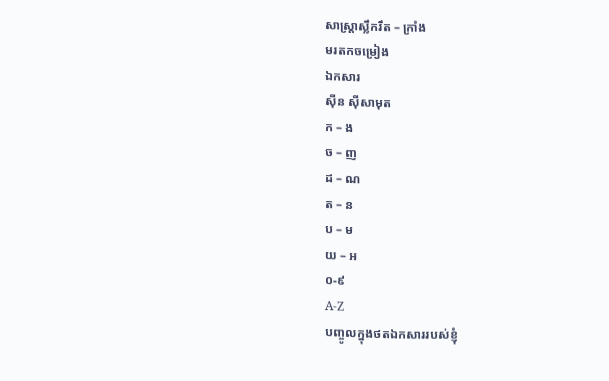សាស្ត្រាស្លឹករឹត – ក្រាំង
មរតកចម្រៀង
ឯកសារ
ស៊ីន ស៊ីសាមុត
ក – ង
ច – ញ
ដ – ណ
ត – ន
ប – ម
យ – អ
០-៩
A-Z
បញ្ចូលក្នុងថតឯកសាររបស់ខ្ញុំ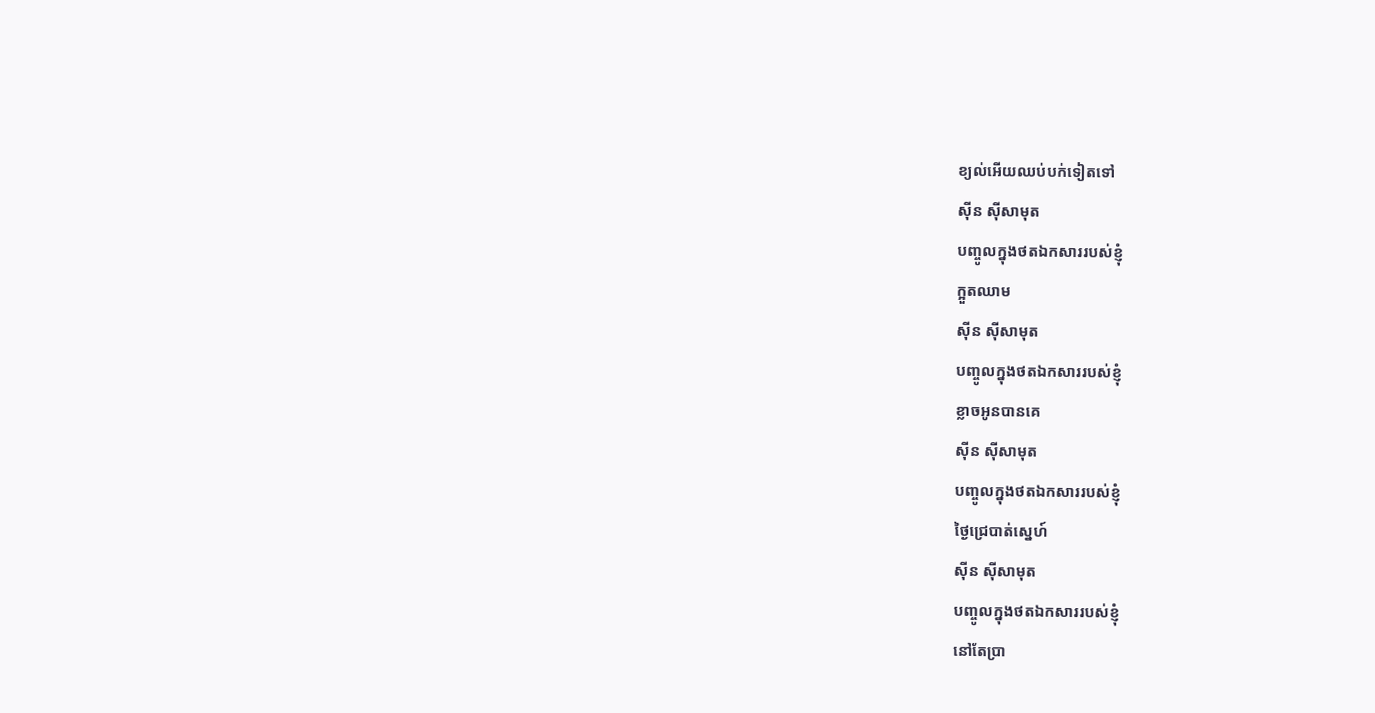ខ្យល់អើយឈប់បក់ទៀតទៅ
ស៊ីន ស៊ីសាមុត
បញ្ចូលក្នុងថតឯកសាររបស់ខ្ញុំ
ក្អួតឈាម
ស៊ីន ស៊ីសាមុត
បញ្ចូលក្នុងថតឯកសាររបស់ខ្ញុំ
ខ្លាចអូនបានគេ
ស៊ីន ស៊ីសាមុត
បញ្ចូលក្នុងថតឯកសាររបស់ខ្ញុំ
ថ្ងៃជ្រេបាត់ស្នេហ៍
ស៊ីន ស៊ីសាមុត
បញ្ចូលក្នុងថតឯកសាររបស់ខ្ញុំ
នៅតែប្រា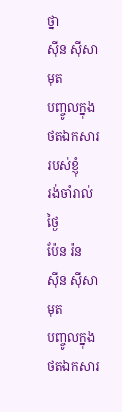ថ្នា
ស៊ីន ស៊ីសាមុត
បញ្ចូលក្នុងថតឯកសាររបស់ខ្ញុំ
រង់ចាំរាល់ថ្ងៃ
ប៉ែន រ៉ន
ស៊ីន ស៊ីសាមុត
បញ្ចូលក្នុងថតឯកសារ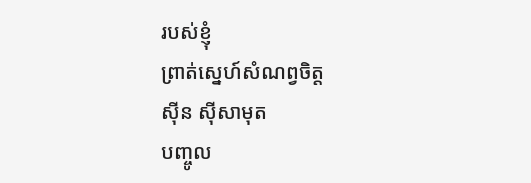របស់ខ្ញុំ
ព្រាត់ស្នេហ៍សំណព្វចិត្ត
ស៊ីន ស៊ីសាមុត
បញ្ចូល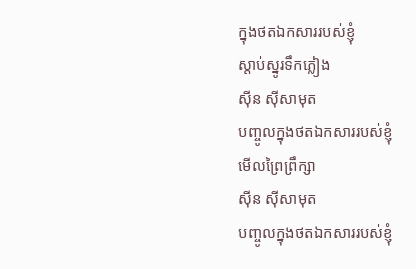ក្នុងថតឯកសាររបស់ខ្ញុំ
ស្តាប់ស្នូរទឹកភ្លៀង
ស៊ីន ស៊ីសាមុត
បញ្ចូលក្នុងថតឯកសាររបស់ខ្ញុំ
មើលព្រៃព្រឹក្សា
ស៊ីន ស៊ីសាមុត
បញ្ចូលក្នុងថតឯកសាររបស់ខ្ញុំ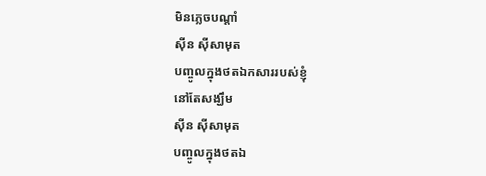មិនភ្លេចបណ្ដាំ
ស៊ីន ស៊ីសាមុត
បញ្ចូលក្នុងថតឯកសាររបស់ខ្ញុំ
នៅតែសង្ឃឹម
ស៊ីន ស៊ីសាមុត
បញ្ចូលក្នុងថតឯ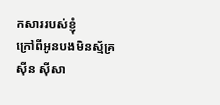កសាររបស់ខ្ញុំ
ក្រៅពីអូនបងមិនស្ម័គ្រ
ស៊ីន ស៊ីសា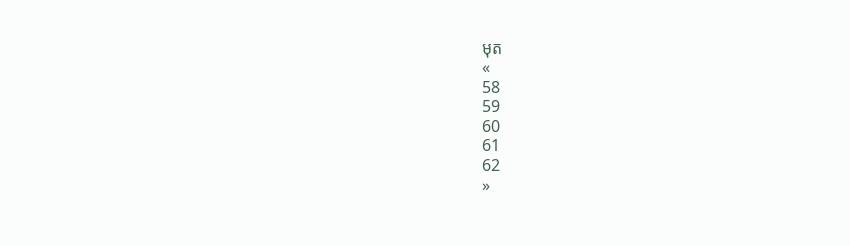មុត
«
58
59
60
61
62
»